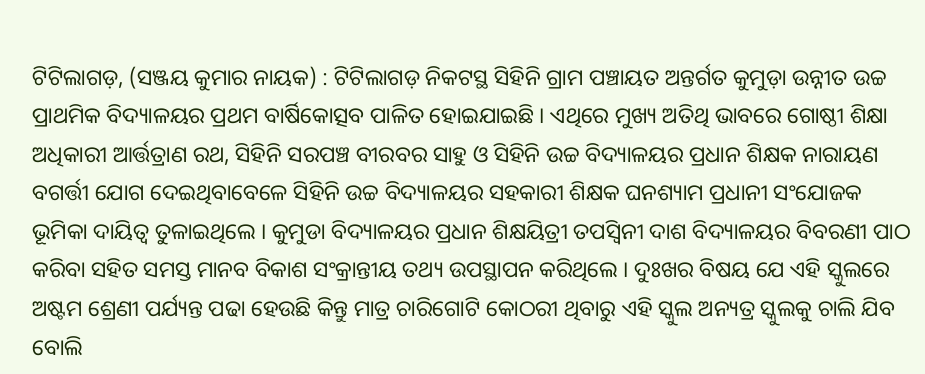ଟିଟିଲାଗଡ଼, (ସଞ୍ଜୟ କୁମାର ନାୟକ) : ଟିଟିଲାଗଡ଼ ନିକଟସ୍ଥ ସିହିନି ଗ୍ରାମ ପଞ୍ଚାୟତ ଅନ୍ତର୍ଗତ କୁମୁଡ଼ା ଉନ୍ନୀତ ଉଚ୍ଚ ପ୍ରାଥମିକ ବିଦ୍ୟାଳୟର ପ୍ରଥମ ବାର୍ଷିକୋତ୍ସବ ପାଳିତ ହୋଇଯାଇଛି । ଏଥିରେ ମୁଖ୍ୟ ଅତିଥି ଭାବରେ ଗୋଷ୍ଠୀ ଶିକ୍ଷା ଅଧିକାରୀ ଆର୍ତ୍ତତ୍ରାଣ ରଥ, ସିହିନି ସରପଞ୍ଚ ବୀରବର ସାହୁ ଓ ସିହିନି ଉଚ୍ଚ ବିଦ୍ୟାଳୟର ପ୍ରଧାନ ଶିକ୍ଷକ ନାରାୟଣ ବଗର୍ତ୍ତୀ ଯୋଗ ଦେଇଥିବାବେଳେ ସିହିନି ଉଚ୍ଚ ବିଦ୍ୟାଳୟର ସହକାରୀ ଶିକ୍ଷକ ଘନଶ୍ୟାମ ପ୍ରଧାନୀ ସଂଯୋଜକ ଭୂମିକା ଦାୟିତ୍ଵ ତୁଳାଇଥିଲେ । କୁମୁଡା ବିଦ୍ୟାଳୟର ପ୍ରଧାନ ଶିକ୍ଷୟିତ୍ରୀ ତପସ୍ୱିନୀ ଦାଶ ବିଦ୍ୟାଳୟର ବିବରଣୀ ପାଠ କରିବା ସହିତ ସମସ୍ତ ମାନବ ବିକାଶ ସଂକ୍ରାନ୍ତୀୟ ତଥ୍ୟ ଉପସ୍ଥାପନ କରିଥିଲେ । ଦୁଃଖର ବିଷୟ ଯେ ଏହି ସ୍କୁଲରେ ଅଷ୍ଟମ ଶ୍ରେଣୀ ପର୍ଯ୍ୟନ୍ତ ପଢା ହେଉଛି କିନ୍ତୁ ମାତ୍ର ଚାରିଗୋଟି କୋଠରୀ ଥିବାରୁ ଏହି ସ୍କୁଲ ଅନ୍ୟତ୍ର ସ୍କୁଲକୁ ଚାଲି ଯିବ ବୋଲି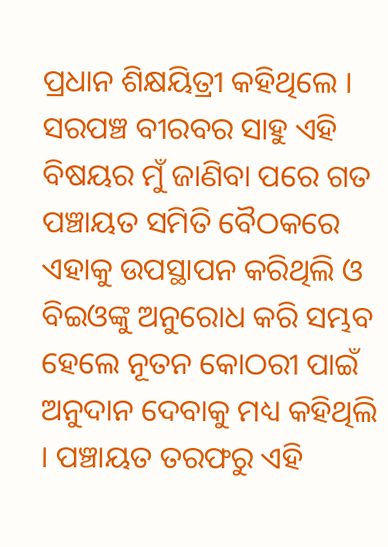ପ୍ରଧାନ ଶିକ୍ଷୟିତ୍ରୀ କହିଥିଲେ । ସରପଞ୍ଚ ବୀରବର ସାହୁ ଏହି ବିଷୟର ମୁଁ ଜାଣିବା ପରେ ଗତ ପଞ୍ଚାୟତ ସମିତି ବୈଠକରେ ଏହାକୁ ଉପସ୍ଥାପନ କରିଥିଲି ଓ ବିଇଓଙ୍କୁ ଅନୁରୋଧ କରି ସମ୍ଭବ ହେଲେ ନୂତନ କୋଠରୀ ପାଇଁ ଅନୁଦାନ ଦେବାକୁ ମଧ୍ୟ କହିଥିଲି । ପଞ୍ଚାୟତ ତରଫରୁ ଏହି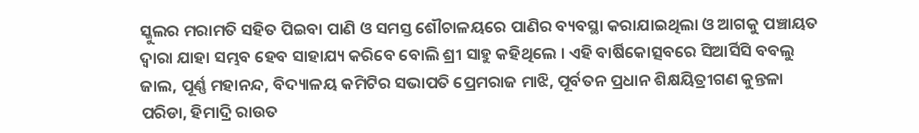ସ୍କୁଲର ମରାମତି ସହିତ ପିଇବା ପାଣି ଓ ସମସ୍ତ ଶୌଚାଳୟରେ ପାଣିର ବ୍ୟବସ୍ଥା କରାଯାଇଥିଲା ଓ ଆଗକୁ ପଞ୍ଚାୟତ ଦ୍ୱାରା ଯାହା ସମ୍ଭବ ହେବ ସାହାଯ୍ୟ କରିବେ ବୋଲି ଶ୍ରୀ ସାହୁ କହିଥିଲେ । ଏହି ବାର୍ଷିକୋତ୍ସବରେ ସିଆର୍ସିସି ବବଲୁ ଜାଲ, ପୂର୍ଣ୍ଣ ମହାନନ୍ଦ, ବିଦ୍ୟାଳୟ କମିଟିର ସଭାପତି ପ୍ରେମରାଜ ମାଝି, ପୂର୍ବତନ ପ୍ରଧାନ ଶିକ୍ଷୟିତ୍ରୀଗଣ କୁନ୍ତଳା ପରିଡା, ହିମାଦ୍ରି ରାଉତ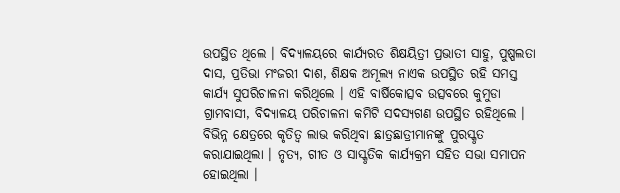ଉପସ୍ଥିତ ଥିଲେ । ବିଦ୍ୟାଳୟରେ କାର୍ଯ୍ୟରତ ଶିକ୍ଷୟିତ୍ରୀ ପ୍ରଭାତୀ ସାହୁ, ପୁଷ୍ପଲତା ଦାସ, ପ୍ରତିଭା ମଂଜରୀ ଦାଶ, ଶିକ୍ଷକ ଅମୂଲ୍ୟ ନାଏକ ଉପସ୍ଥିତ ରହି ସମସ୍ତ କାର୍ଯ୍ୟ ସୁପରିଚାଳନା କରିଥିଲେ । ଏହି ବାର୍ଷିକୋତ୍ସବ ଉତ୍ସବରେ କୁମୁଡା ଗ୍ରାମବାସୀ, ବିଦ୍ୟାଳୟ ପରିଚାଳନା କମିଟି ସଦସ୍ୟଗଣ ଉପସ୍ଥିତ ରହିଥିଲେ । ବିଭିନ୍ନ କ୍ଷେତ୍ରରେ କୃତିତ୍ୱ ଲାଭ କରିଥିବା ଛାତ୍ରଛାତ୍ରୀମାନଙ୍କୁ ପୁରସ୍କୃତ କରାଯାଇଥିଲା । ନୃତ୍ୟ, ଗୀତ ଓ ସାସ୍କୃତିକ କାର୍ଯ୍ୟକ୍ରମ ସହିତ ସଭା ସମାପନ ହୋଇଥିଲା ।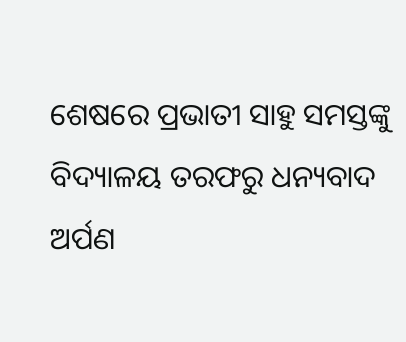ଶେଷରେ ପ୍ରଭାତୀ ସାହୁ ସମସ୍ତଙ୍କୁ ବିଦ୍ୟାଳୟ ତରଫରୁ ଧନ୍ୟବାଦ ଅର୍ପଣ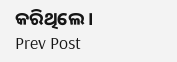କରିଥିଲେ ।
Prev Post